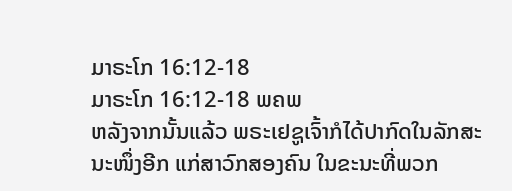ມາຣະໂກ 16:12-18
ມາຣະໂກ 16:12-18 ພຄພ
ຫລັງຈາກນັ້ນແລ້ວ ພຣະເຢຊູເຈົ້າກໍໄດ້ປາກົດໃນລັກສະນະໜຶ່ງອີກ ແກ່ສາວົກສອງຄົນ ໃນຂະນະທີ່ພວກ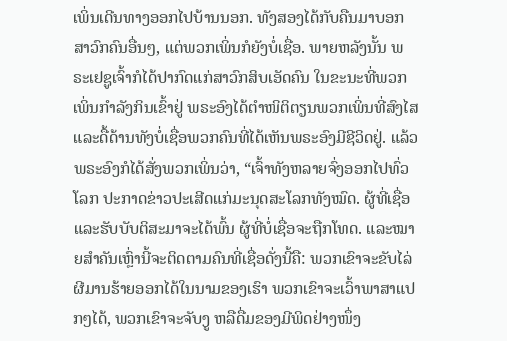ເພິ່ນເດີນທາງອອກໄປບ້ານນອກ. ທັງສອງໄດ້ກັບຄືນມາບອກສາວົກຄົນອື່ນໆ, ແຕ່ພວກເພິ່ນກໍຍັງບໍ່ເຊື່ອ. ພາຍຫລັງນັ້ນ ພຣະເຢຊູເຈົ້າກໍໄດ້ປາກົດແກ່ສາວົກສິບເອັດຄົນ ໃນຂະນະທີ່ພວກເພິ່ນກຳລັງກິນເຂົ້າຢູ່ ພຣະອົງໄດ້ຕຳໜິຕິຕຽນພວກເພິ່ນທີ່ສົງໄສ ແລະດື້ດ້ານທັງບໍ່ເຊື່ອພວກຄົນທີ່ໄດ້ເຫັນພຣະອົງມີຊີວິດຢູ່. ແລ້ວພຣະອົງກໍໄດ້ສັ່ງພວກເພິ່ນວ່າ, “ເຈົ້າທັງຫລາຍຈົ່ງອອກໄປທົ່ວໂລກ ປະກາດຂ່າວປະເສີດແກ່ມະນຸດສະໂລກທັງໝົດ. ຜູ້ທີ່ເຊື່ອ ແລະຮັບບັບຕິສະມາຈະໄດ້ພົ້ນ ຜູ້ທີ່ບໍ່ເຊື່ອຈະຖືກໂທດ. ແລະໝາຍສຳຄັນເຫຼົ່ານີ້ຈະຕິດຕາມຄົນທີ່ເຊື່ອດັ່ງນີ້ຄື: ພວກເຂົາຈະຂັບໄລ່ຜີມານຮ້າຍອອກໄດ້ໃນນາມຂອງເຮົາ ພວກເຂົາຈະເວົ້າພາສາແປກໆໄດ້, ພວກເຂົາຈະຈັບງູ ຫລືດື່ມຂອງມີພິດຢ່າງໜຶ່ງ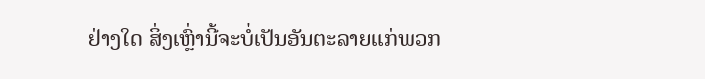ຢ່າງໃດ ສິ່ງເຫຼົ່ານີ້ຈະບໍ່ເປັນອັນຕະລາຍແກ່ພວກ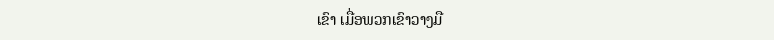ເຂົາ ເມື່ອພວກເຂົາວາງມື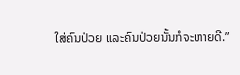ໃສ່ຄົນປ່ວຍ ແລະຄົນປ່ວຍນັ້ນກໍຈະຫາຍດີ.”